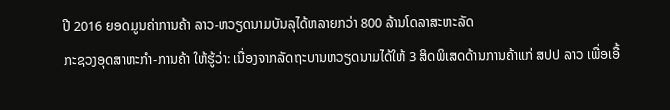ປີ 2016 ຍອດມູນຄ່າການຄ້າ ລາວ-ຫວຽດນາມບັນລຸໄດ້ຫລາຍກວ່າ 800 ລ້ານໂດລາສະຫະລັດ
ກະຊວງອຸດສາຫະກຳ-ການຄ້າ ໃຫ້ຮູ້ວ່າ: ເນື່ອງຈາກລັດຖະບານຫວຽດນາມໄດ້ໃຫ້ 3 ສິດພິເສດດ້ານການຄ້າແກ່ ສປປ ລາວ ເພື່ອເອື້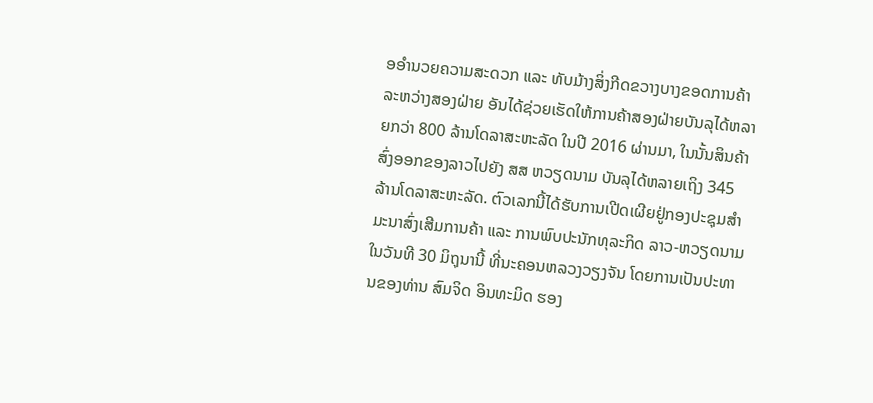ອອຳນວຍຄວາມສະດວກ ແລະ ທັບມ້າງສິ່ງກີດຂວາງບາງຂອດການຄ້າລະຫວ່າງສອງຝ່າຍ ອັນໄດ້ຊ່ວຍເຮັດໃຫ້ການຄ້າສອງຝ່າຍບັນລຸໄດ້ຫລາຍກວ່າ 800 ລ້ານໂດລາສະຫະລັດ ໃນປີ 2016 ຜ່ານມາ, ໃນນັ້ນສິນຄ້າສົ່ງອອກຂອງລາວໄປຍັງ ສສ ຫວຽດນາມ ບັນລຸໄດ້ຫລາຍເຖິງ 345 ລ້ານໂດລາສະຫະລັດ. ຕົວເລກນີ້ໄດ້ຮັບການເປີດເຜີຍຢູ່ກອງປະຊຸມສຳມະນາສົ່ງເສີມການຄ້າ ແລະ ການພົບປະນັກທຸລະກິດ ລາວ-ຫວຽດນາມ ໃນວັນທີ 30 ມິຖຸນານີ້ ທີ່ນະຄອນຫລວງວຽງຈັນ ໂດຍການເປັນປະທານຂອງທ່ານ ສົມຈິດ ອິນທະມິດ ຮອງ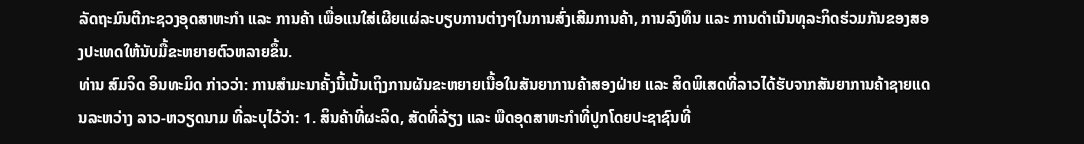ລັດຖະມົນຕີກະຊວງອຸດສາຫະກຳ ແລະ ການຄ້າ ເພື່ອແນໃສ່ເຜີຍແຜ່ລະບຽບການຕ່າງໆໃນການສົ່ງເສີມການຄ້າ, ການລົງທຶນ ແລະ ການດຳເນີນທຸລະກິດຮ່ວມກັນຂອງສອງປະເທດໃຫ້ນັບມື້ຂະຫຍາຍຕົວຫລາຍຂຶ້ນ.
ທ່ານ ສົມຈິດ ອິນທະມິດ ກ່າວວ່າ: ການສຳມະນາຄັ້ງນີ້ເນັ້ນເຖິງການຜັນຂະຫຍາຍເນື້ອໃນສັນຍາການຄ້າສອງຝ່າຍ ແລະ ສິດພິເສດທີ່ລາວໄດ້ຮັບຈາກສັນຍາການຄ້າຊາຍແດນລະຫວ່າງ ລາວ-ຫວຽດນາມ ທີ່ລະບຸໄວ້ວ່າ: 1. ສິນຄ້າທີ່ຜະລິດ, ສັດທີ່ລ້ຽງ ແລະ ພືດອຸດສາຫະກຳທີ່ປູກໂດຍປະຊາຊົນທີ່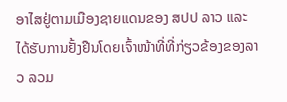ອາໄສຢູ່ຕາມເມືອງຊາຍແດນຂອງ ສປປ ລາວ ແລະ ໄດ້ຮັບການຢັ້ງຢືນໂດຍເຈົ້າໜ້າທີ່ທີ່ກ່ຽວຂ້ອງຂອງລາວ ລວມ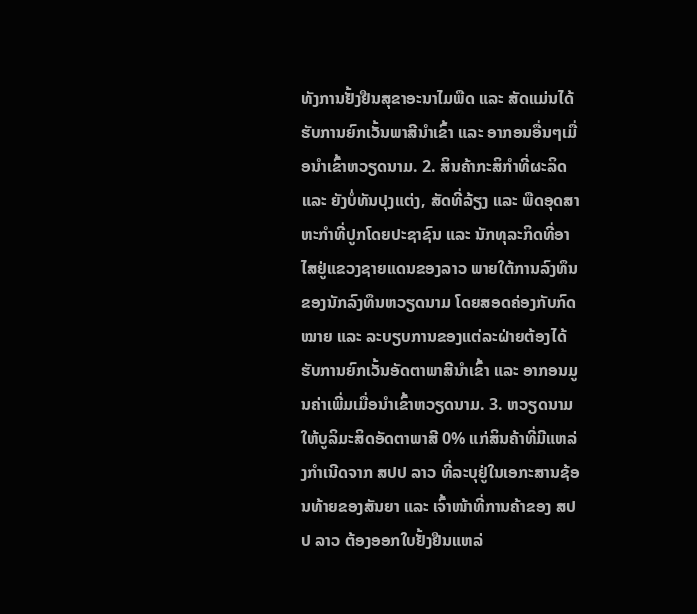ທັງການຢັ້ງຢືນສຸຂາອະນາໄມພືດ ແລະ ສັດແມ່ນໄດ້ຮັບການຍົກເວັ້ນພາສີນຳເຂົ້າ ແລະ ອາກອນອື່ນໆເມື່ອນຳເຂົ້າຫວຽດນາມ. 2. ສິນຄ້າກະສິກຳທີ່ຜະລິດ ແລະ ຍັງບໍ່ທັນປຸງແຕ່ງ, ສັດທີ່ລ້ຽງ ແລະ ພືດອຸດສາຫະກຳທີ່ປູກໂດຍປະຊາຊົນ ແລະ ນັກທຸລະກິດທີ່ອາໄສຢູ່ແຂວງຊາຍແດນຂອງລາວ ພາຍໃຕ້ການລົງທຶນຂອງນັກລົງທຶນຫວຽດນາມ ໂດຍສອດຄ່ອງກັບກົດໝາຍ ແລະ ລະບຽບການຂອງແຕ່ລະຝ່າຍຕ້ອງໄດ້ຮັບການຍົກເວັ້ນອັດຕາພາສີນຳເຂົ້າ ແລະ ອາກອນມູນຄ່າເພີ່ມເມື່ອນຳເຂົ້າຫວຽດນາມ. 3. ຫວຽດນາມໃຫ້ບູລິມະສິດອັດຕາພາສີ 0% ແກ່ສິນຄ້າທີ່ມີແຫລ່ງກຳເນີດຈາກ ສປປ ລາວ ທີ່ລະບຸຢູ່ໃນເອກະສານຊ້ອນທ້າຍຂອງສັນຍາ ແລະ ເຈົ້າໜ້າທີ່ການຄ້າຂອງ ສປປ ລາວ ຕ້ອງອອກໃບຢັ້ງຢືນແຫລ່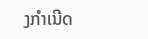ງກຳເນີດ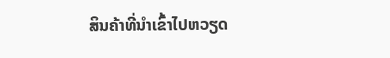ສິນຄ້າທີ່ນຳເຂົ້າໄປຫວຽດ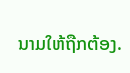ນາມໃຫ້ຖືກຕ້ອງ.